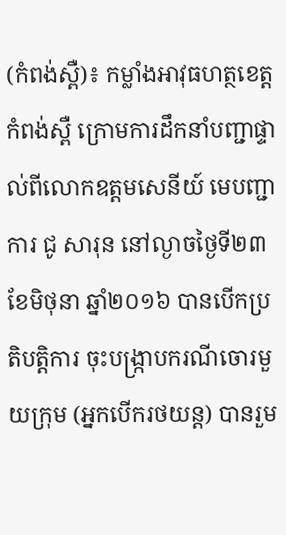(កំពង់ស្ពឺ)៖ កម្លាំងអាវុធហត្ថខេត្តកំពង់ស្ពឺ ក្រោមការដឹកនាំបញ្ជាផ្ទាល់ពីលោកឧត្តមសេនីយ៍ មេបញ្ជាការ ជូ សារុន នៅល្ងាចថ្ងៃទី២៣ ខែមិថុនា ឆ្នាំ២០១៦ បានបើកប្រតិបត្តិការ ចុះបង្ក្រាបករណីចោរមួយក្រុម (អ្នកបើករថយន្ត) បានរួម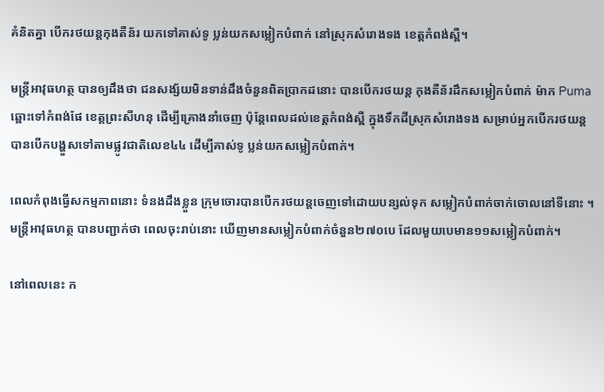គំនិតគ្នា បើករថយន្តកុងតឺន័រ យកទៅគាស់ទូ ប្លន់យកសម្លៀកបំពាក់ នៅស្រុកសំរោងទង ខេត្តកំពង់ស្ពឺ។

មន្រ្តីអាវុធហត្ថ បានឲ្យដឹងថា ជនសង្ស័យមិនទាន់ដឹងចំនួនពិតប្រាកដនោះ បានបើករថយន្ត កុងតឺន័រដឹកសម្លៀកបំពាក់ ម៉ាក Puma ឆ្ពោះទៅកំពង់ផែ ខេត្តព្រះសីហនុ ដើម្បីគ្រោងនាំចេញ ប៉ុន្តែពេលដល់ខេត្តកំពង់ស្ពឺ ក្នុងទឹកដីស្រុកសំរោងទង សម្រាប់អ្នកបើករថយន្ត បានបើកបង្ហួសទៅតាមផ្លូវជាតិលេខ៤៤ ដើម្បីគាស់ទូ ប្លន់យកសម្លៀកបំពាក់។

ពេលកំពុងធ្វើសកម្មភាពនោះ ទំនងដឹងខ្លួន ក្រុមចោរបានបើករថយន្តចេញទៅដោយបន្សល់ទុក សម្លៀកបំពាក់ចាក់ចោលនៅទីនោះ ។ មន្រ្តីអាវុធហត្ថ បានបញ្ជាក់ថា ពេលចុះរាប់នោះ ឃើញមានសម្លៀកបំពាក់ចំនួន២៧០បេ ដែលមួយបេមាន១១សម្លៀកបំពាក់។

នៅពេលនេះ ក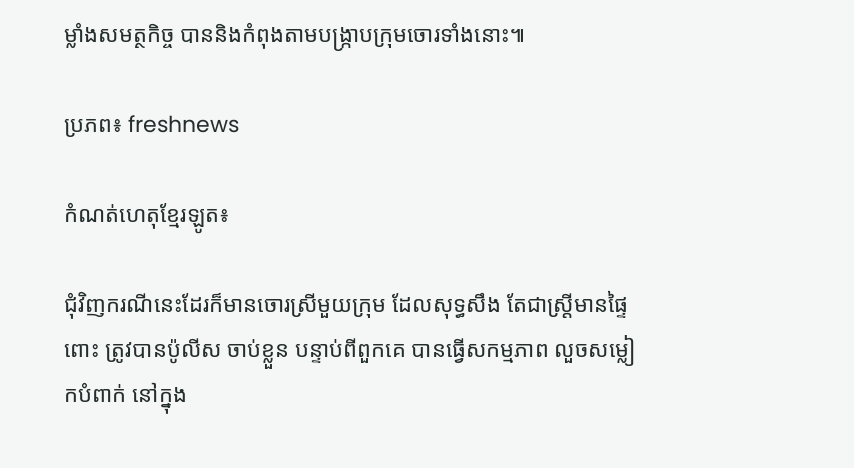ម្លាំងសមត្ថកិច្ច បាននិងកំពុងតាមបង្ក្រាបក្រុមចោរទាំងនោះ៕

ប្រភព៖ freshnews

កំណត់ហេតុខ្មែរឡូត៖

ជុំវិញករណីនេះដែរក៏មានចោរស្រីមួយក្រុម ដែលសុទ្ធសឹង តែជាស្ត្រីមានផ្ទៃពោះ ត្រូវបានប៉ូលីស ចាប់ខ្លួន បន្ទាប់ពីពួកគេ បានធ្វើសកម្មភាព លួចសម្លៀកបំពាក់ នៅក្នុង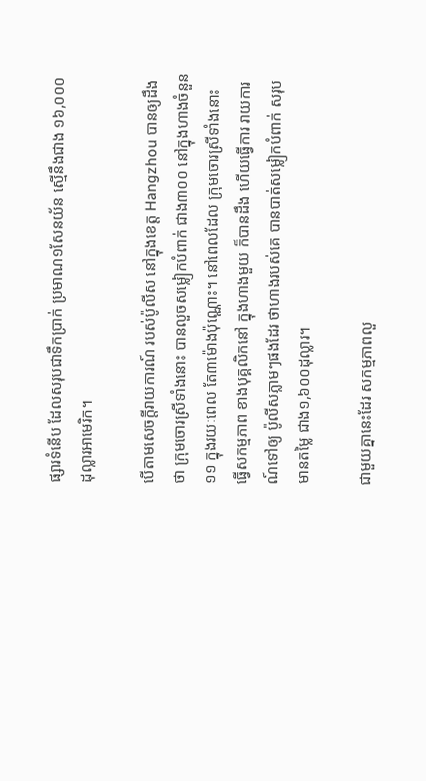ផ្សារទំនើប ដែលសរុបជាទឹកប្រាក់ ប្រមាណ១សែនយ័ន ស្មើនឹងជាង ១៦,០០០ដុល្លារអាមេរិក។

បើតាមសេចក្តីរាយការណ៍ របស់ប៉ូលីស នៅក្នុងខេត្ត Hangzhou បានឲ្យដឹងថា ក្រុមចោរស្រីទាំងនោះ បានលួចសម្លៀកបំពាក់ ជាង៣០០ នៅក្នុងហាងចំនួន១១ ក្នុងរយៈពេល តែ៣ម៉ោងប៉ុណ្ណោះ។ នៅពេលដែល ក្រុមចោរស្រីទាំងនោះ ធ្វើសកម្មភាព ខាងបុគ្គលិកនៅ ក្នុងហាងមួយ ក៏បានដឹង ហើយធ្វើការ រាយការណ៍ទៅឲ្យ ប៉ូលីសភ្លាមៗផងដែរ ថាហាងរបស់គេ បានបាត់សម្លៀកបំពាក់ សរុបមានតម្លៃ ជាង១,៦០០ដុល្លារ។

ជាមួយគ្នានេះដែរ សកម្មភាពលួ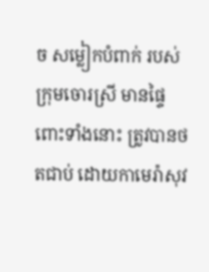ច សម្លៀកបំពាក់ របស់ក្រុមចោរស្រី មានផ្ទៃពោះទាំងនោះ ត្រូវបានថតជាប់ ដោយកាមេរ៉ាសុវ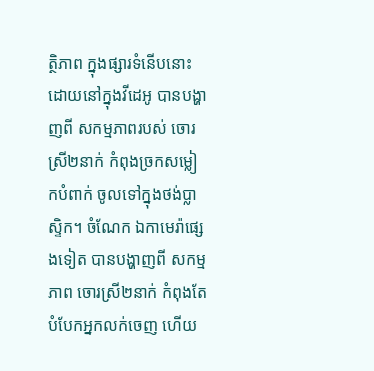ត្ថិភាព ក្នុងផ្សារទំនើបនោះ ដោយនៅក្នុងវីដេអូ បានបង្ហាញពី សកម្មភាពរបស់ ចោរស្រី២នាក់ កំពុងច្រកសម្លៀកបំពាក់ ចូលទៅក្នុងថង់ប្លាស្ទិក។ ចំណែក ឯកាមេរ៉ាផ្សេងទៀត បានបង្ហាញពី សកម្មភាព ចោរស្រី២នាក់ កំពុងតែបំបែកអ្នកលក់ចេញ ហើយ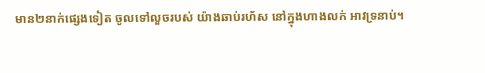មាន២នាក់ផ្សេងទៀត ចូលទៅលួចរបស់ យ៉ាងឆាប់រហ័ស នៅក្នុងហាងលក់ អាវទ្រនាប់។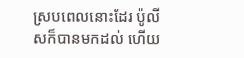ស្របពេលនោះដែរ ប៉ូលីសក៏បានមកដល់ ហើយ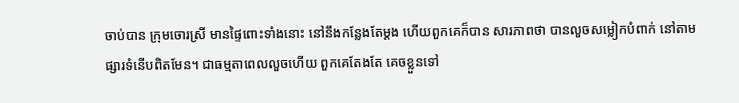ចាប់បាន ក្រុមចោរស្រី មានផ្ទៃពោះទាំងនោះ នៅនឹងកន្លែងតែម្តង ហើយពួកគេក៏បាន សារភាពថា បានលួចសម្លៀកបំពាក់ នៅតាម ផ្សារទំនើបពិតមែន។ ជាធម្មតាពេលលួចហើយ ពួកគេតែងតែ គេចខ្លួនទៅ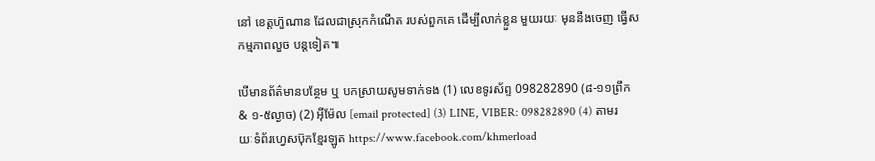នៅ ខេត្តហ៊ួណាន ដែលជាស្រុកកំណើត របស់ពួកគេ ដើម្បីលាក់ខ្លួន មួយរយៈ មុននឹងចេញ ធ្វើសកម្មភាពលួច បន្តទៀត៕

បើមានព័ត៌មានបន្ថែម ឬ បកស្រាយសូមទាក់ទង (1) លេខទូរស័ព្ទ 098282890 (៨-១១ព្រឹក & ១-៥ល្ងាច) (2) អ៊ីម៉ែល [email protected] (3) LINE, VIBER: 098282890 (4) តាមរយៈទំព័រហ្វេសប៊ុកខ្មែរឡូត https://www.facebook.com/khmerload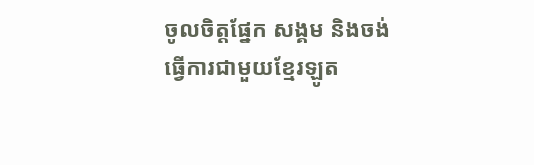ចូលចិត្តផ្នែក សង្គម និងចង់ធ្វើការជាមួយខ្មែរឡូត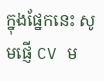ក្នុងផ្នែកនេះ សូមផ្ញើ CV ម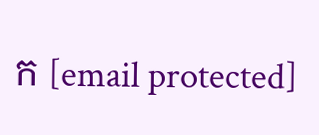ក [email protected]